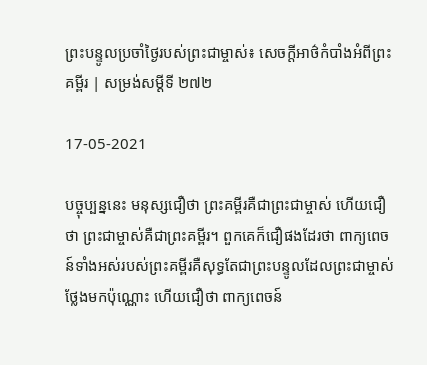ព្រះបន្ទូលប្រចាំថ្ងៃរបស់ព្រះជាម្ចាស់៖ សេចក្ដីអាថ៌កំបាំងអំពីព្រះគម្ពីរ | សម្រង់សម្ដីទី ២៧២

17-05-2021

បច្ចុប្បន្ននេះ មនុស្សជឿថា ព្រះគម្ពីរគឺជាព្រះជាម្ចាស់ ហើយជឿថា ព្រះជាម្ចាស់គឺជាព្រះគម្ពីរ។ ពួកគេក៏ជឿផងដែរថា ពាក្យពេចន៍ទាំងអស់របស់ព្រះគម្ពីរគឺសុទ្ធតែជាព្រះបន្ទូលដែលព្រះជាម្ចាស់ថ្លែងមកប៉ុណ្ណោះ ហើយជឿថា ពាក្យពេចន៍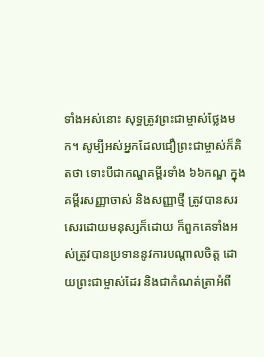ទាំងអស់នោះ សុទ្ធត្រូវព្រះជាម្ចាស់ថ្លែងមក។ សូម្បីអស់អ្នកដែលជឿព្រះជាម្ចាស់ក៏គិតថា ទោះបីជាកណ្ឌគម្ពីរទាំង ៦៦កណ្ឌ ក្នុងគម្ពីរសញ្ញាចាស់ និងសញ្ញាថ្មី ត្រូវបានសរសេរដោយមនុស្សក៏ដោយ ក៏ពួកគេទាំងអស់ត្រូវបានប្រទាននូវការបណ្ដាលចិត្ត ដោយព្រះជាម្ចាស់ដែរ និងជាកំណត់ត្រាអំពី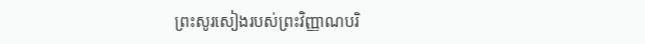ព្រះសូរសៀងរបស់ព្រះវិញ្ញាណបរិ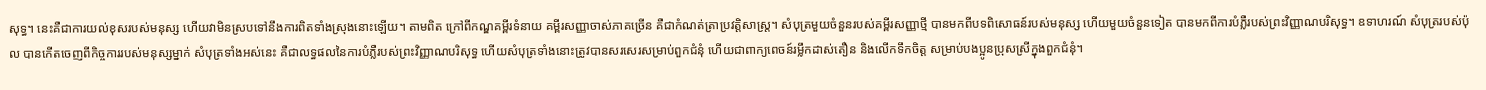សុទ្ធ។ នេះគឺជាការយល់ខុសរបស់មនុស្ស ហើយវាមិនស្របទៅនឹងការពិតទាំងស្រុងនោះឡើយ។ តាមពិត ក្រៅពីកណ្ឌគម្ពីរទំនាយ គម្ពីរសញ្ញាចាស់ភាគច្រើន គឺជាកំណត់ត្រាប្រវត្តិសាស្ត្រ។ សំបុត្រមួយចំនួនរបស់គម្ពីរសញ្ញាថ្មី បានមកពីបទពិសោធន៍របស់មនុស្ស ហើយមួយចំនួនទៀត បានមកពីការបំភ្លឺរបស់ព្រះវិញ្ញាណបរិសុទ្ធ។ ឧទាហរណ៍ សំបុត្ររបស់ប៉ុល បានកើតចេញពីកិច្ចការរបស់មនុស្សម្នាក់ សំបុត្រទាំងអស់នេះ គឺជាលទ្ធផលនៃការបំភ្លឺរបស់ព្រះវិញ្ញាណបរិសុទ្ធ ហើយសំបុត្រទាំងនោះត្រូវបានសរសេរសម្រាប់ពួកជំនុំ ហើយជាពាក្យពេចន៍រម្លឹកដាស់តឿន និងលើកទឹកចិត្ត សម្រាប់បងប្អូនប្រុសស្រីក្នុងពួកជំនុំ។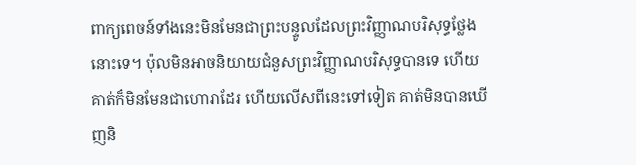ពាក្យពេចន៍ទាំងនេះមិនមែនជាព្រះបន្ទូលដែលព្រះវិញ្ញាណបរិសុទ្ធថ្លែងនោះទេ។ ប៉ុលមិនអាចនិយាយជំនួសព្រះវិញ្ញាណបរិសុទ្ធបានទេ ហើយគាត់ក៏មិនមែនជាហោរាដែរ ហើយលើសពីនេះទៅទៀត គាត់មិនបានឃើញនិ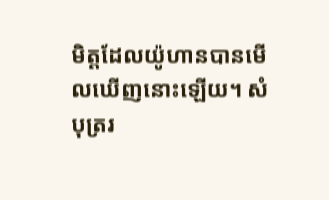មិត្តដែលយ៉ូហានបានមើលឃើញនោះឡើយ។ សំបុត្ររ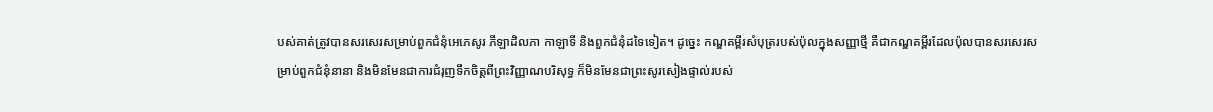បស់គាត់ត្រូវបានសរសេរសម្រាប់ពួកជំនុំអេភេសូរ ភីឡាដិលភា កាឡាទី និងពួកជំនុំដទៃទៀត។ ដូច្នេះ កណ្ឌគម្ពីរសំបុត្ររបស់ប៉ុលក្នុងសញ្ញាថ្មី គឺជាកណ្ឌគម្ពីរដែលប៉ុលបានសរសេរសម្រាប់ពួកជំនុំនានា និងមិនមែនជាការជំរុញទឹកចិត្តពីព្រះវិញ្ញាណបរិសុទ្ធ ក៏មិនមែនជាព្រះសូរសៀងផ្ទាល់របស់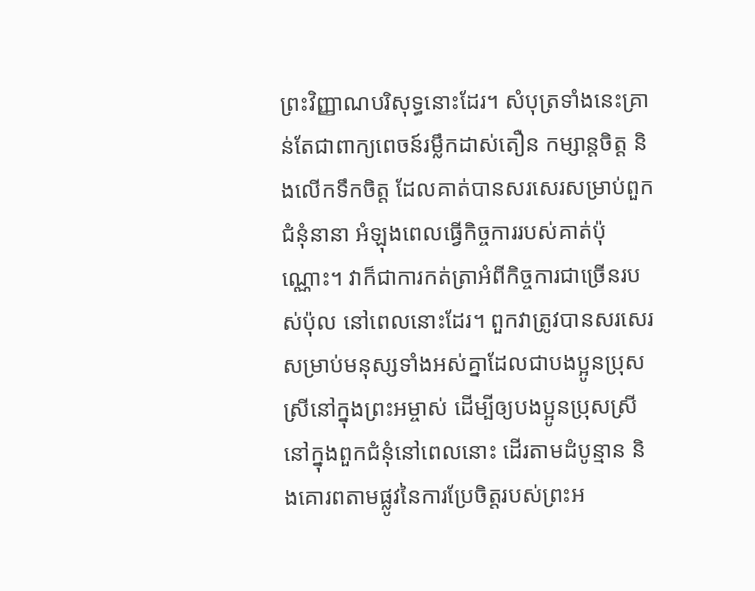ព្រះវិញ្ញាណបរិសុទ្ធនោះដែរ។ សំបុត្រទាំងនេះគ្រាន់តែជាពាក្យពេចន៍រម្លឹកដាស់តឿន កម្សាន្តចិត្ត និងលើកទឹកចិត្ត ដែលគាត់បានសរសេរសម្រាប់ពួកជំនុំនានា អំឡុងពេលធ្វើកិច្ចការរបស់គាត់ប៉ុណ្ណោះ។ វាក៏ជាការកត់ត្រាអំពីកិច្ចការជាច្រើនរបស់ប៉ុល នៅពេលនោះដែរ។ ពួកវាត្រូវបានសរសេរសម្រាប់មនុស្សទាំងអស់គ្នាដែលជាបងប្អូនប្រុសស្រីនៅក្នុងព្រះអម្ចាស់ ដើម្បីឲ្យបងប្អូនប្រុសស្រីនៅក្នុងពួកជំនុំនៅពេលនោះ ដើរតាមដំបូន្មាន និងគោរពតាមផ្លូវនៃការប្រែចិត្តរបស់ព្រះអ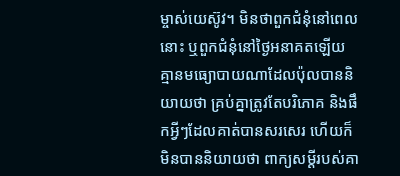ម្ចាស់យេស៊ូវ។ មិនថាពួកជំនុំនៅពេលនោះ ឬពួកជំនុំនៅថ្ងៃអនាគតឡើយ គ្មានមធ្យោបាយណាដែលប៉ុលបាននិយាយថា គ្រប់គ្នាត្រូវតែបរិភោគ និងផឹកអ្វីៗដែលគាត់បានសរសេរ ហើយក៏មិនបាននិយាយថា ពាក្យសម្ដីរបស់គា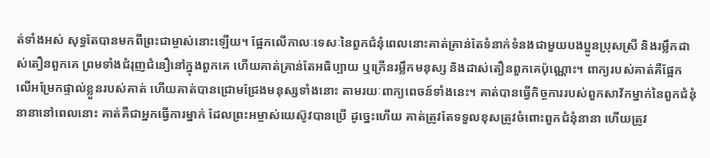ត់ទាំងអស់ សុទ្ធតែបានមកពីព្រះជាម្ចាស់នោះឡើយ។ ផ្អែកលើកាលៈទេសៈនៃពួកជំនុំពេលនោះគាត់គ្រាន់តែទំនាក់ទំនងជាមួយបងប្អូនប្រុសស្រី និងរម្លឹកដាស់តឿនពួកគេ ព្រមទាំងជំរុញជំនឿនៅក្នុងពួកគេ ហើយគាត់គ្រាន់តែអធិប្បាយ ឬក្រើនរម្លឹកមនុស្ស និងដាស់តឿនពួកគេប៉ុណ្ណោះ។ ពាក្យរបស់គាត់គឺផ្អែកលើអម្រែកផ្ទាល់ខ្លួនរបស់គាត់ ហើយគាត់បានជ្រោមជ្រែងមនុស្សទាំងនោះ តាមរយៈពាក្យពេចន៍ទាំងនេះ។ គាត់បានធ្វើកិច្ចការរបស់ពួកសាវ័កម្នាក់នៃពួកជំនុំនានានៅពេលនោះ គាត់គឺជាអ្នកធ្វើការម្នាក់ ដែលព្រះអម្ចាស់យេស៊ូវបានប្រើ ដូច្នេះហើយ គាត់ត្រូវតែទទួលខុសត្រូវចំពោះពួកជំនុំនានា ហើយត្រូវ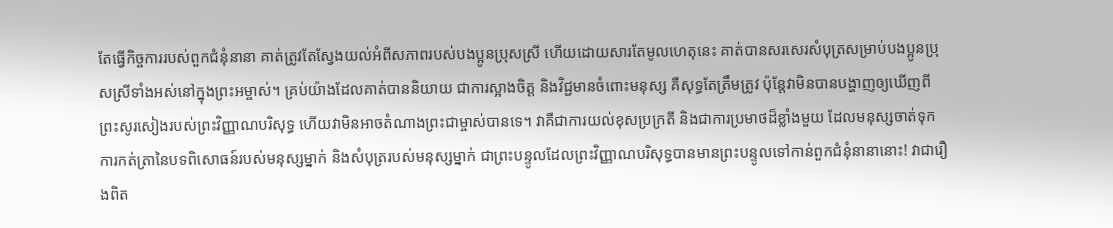តែធ្វើកិច្ចការរបស់ពួកជំនុំនានា គាត់ត្រូវតែស្វែងយល់អំពីសភាពរបស់បងប្អូនប្រុសស្រី ហើយដោយសារតែមូលហេតុនេះ គាត់បានសរសេរសំបុត្រសម្រាប់បងប្អូនប្រុសស្រីទាំងអស់នៅក្នុងព្រះអម្ចាស់។ គ្រប់យ៉ាងដែលគាត់បាននិយាយ ជាការស្អាងចិត្ត និងវិជ្ជមានចំពោះមនុស្ស គឺសុទ្ធតែត្រឹមត្រូវ ប៉ុន្តែវាមិនបានបង្ហាញឲ្យឃើញពីព្រះសូរសៀងរបស់ព្រះវិញ្ញាណបរិសុទ្ធ ហើយវាមិនអាចតំណាងព្រះជាម្ចាស់បានទេ។ វាគឺជាការយល់ខុសប្រក្រតី និងជាការប្រមាថដ៏ខ្លាំងមួយ ដែលមនុស្សចាត់ទុកការកត់ត្រានៃបទពិសោធន៍របស់មនុស្សម្នាក់ និងសំបុត្ររបស់មនុស្សម្នាក់ ជាព្រះបន្ទូលដែលព្រះវិញ្ញាណបរិសុទ្ធបានមានព្រះបន្ទូលទៅកាន់ពួកជំនុំនានានោះ! វាជារឿងពិត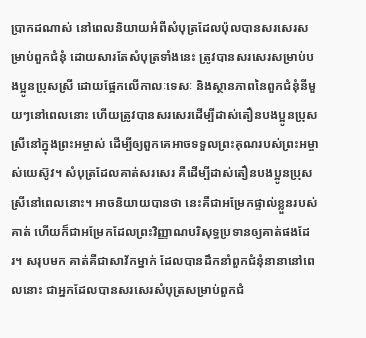ប្រាកដណាស់ នៅពេលនិយាយអំពីសំបុត្រដែលប៉ុលបានសរសេរសម្រាប់ពួកជំនុំ ដោយសារតែសំបុត្រទាំងនេះ ត្រូវបានសរសេរសម្រាប់បងប្អូនប្រុសស្រី ដោយផ្អែកលើកាលៈទេសៈ និងស្ថានភាពនៃពួកជំនុំនីមួយៗនៅពេលនោះ ហើយត្រូវបានសរសេរដើម្បីដាស់តឿនបងប្អូនប្រុសស្រីនៅក្នុងព្រះអម្ចាស់ ដើម្បីឲ្យពួកគេអាចទទួលព្រះគុណរបស់ព្រះអម្ចាស់យេស៊ូវ។ សំបុត្រដែលគាត់សរសេរ គឺដើម្បីដាស់តឿនបងប្អូនប្រុសស្រីនៅពេលនោះ។ អាចនិយាយបានថា នេះគឺជាអម្រែកផ្ទាល់ខ្លួនរបស់គាត់ ហើយក៏ជាអម្រែកដែលព្រះវិញ្ញាណបរិសុទ្ធប្រទានឲ្យគាត់ផងដែរ។ សរុបមក គាត់គឺជាសាវ័កម្នាក់ ដែលបានដឹកនាំពួកជំនុំនានានៅពេលនោះ ជាអ្នកដែលបានសរសេរសំបុត្រសម្រាប់ពួកជំ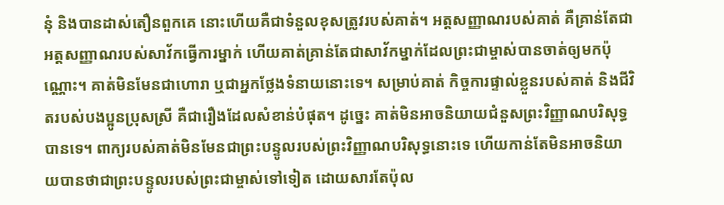នុំ និងបានដាស់តឿនពួកគេ នោះហើយគឺជាទំនួលខុសត្រូវរបស់គាត់។ អត្តសញ្ញាណរបស់គាត់ គឺគ្រាន់តែជាអត្តសញ្ញាណរបស់សាវ័កធ្វើការម្នាក់ ហើយគាត់គ្រាន់តែជាសាវ័កម្នាក់ដែលព្រះជាម្ចាស់បានចាត់ឲ្យមកប៉ុណ្ណោះ។ គាត់មិនមែនជាហោរា ឬជាអ្នកថ្លែងទំនាយនោះទេ។ សម្រាប់គាត់ កិច្ចការផ្ទាល់ខ្លួនរបស់គាត់ និងជីវិតរបស់បងប្អូនប្រុសស្រី គឺជារឿងដែលសំខាន់បំផុត។ ដូច្នេះ គាត់មិនអាចនិយាយជំនួសព្រះវិញ្ញាណបរិសុទ្ធបានទេ។ ពាក្យរបស់គាត់មិនមែនជាព្រះបន្ទូលរបស់ព្រះវិញ្ញាណបរិសុទ្ធនោះទេ ហើយកាន់តែមិនអាចនិយាយបានថាជាព្រះបន្ទូលរបស់ព្រះជាម្ចាស់ទៅទៀត ដោយសារតែប៉ុល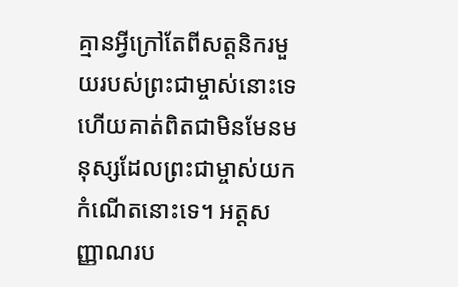គ្មានអ្វីក្រៅតែពីសត្តនិករមួយរបស់ព្រះជាម្ចាស់នោះទេ ហើយគាត់ពិតជាមិនមែនមនុស្សដែលព្រះជាម្ចាស់យកកំណើតនោះទេ។ អត្តសញ្ញាណរប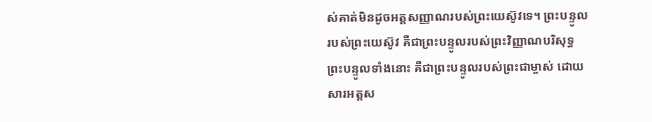ស់គាត់មិនដូចអត្តសញ្ញាណរបស់ព្រះយេស៊ូវទេ។ ព្រះបន្ទូលរបស់ព្រះយេស៊ូវ គឺជាព្រះបន្ទូលរបស់ព្រះវិញ្ញាណបរិសុទ្ធ ព្រះបន្ទូលទាំងនោះ គឺជាព្រះបន្ទូលរបស់ព្រះជាម្ចាស់ ដោយសារអត្តស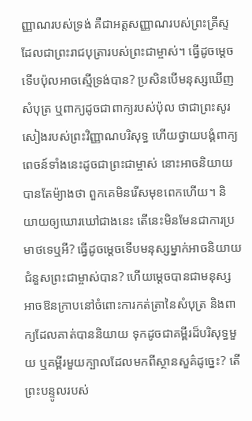ញ្ញាណរបស់ទ្រង់ គឺជាអត្តសញ្ញាណរបស់ព្រះគ្រីស្ទ ដែលជាព្រះរាជបុត្រារបស់ព្រះជាម្ចាស់។ ធ្វើដូចម្តេចទើបប៉ុលអាចស្មើទ្រង់បាន? ប្រសិនបើមនុស្សឃើញសំបុត្រ ឬពាក្យដូចជាពាក្យរបស់ប៉ុល ថាជាព្រះសូរសៀងរបស់ព្រះវិញ្ញាណបរិសុទ្ធ ហើយថ្វាយបង្គំពាក្យពេចន៍ទាំងនេះដូចជាព្រះជាម្ចាស់ នោះអាចនិយាយបានតែម៉្យាងថា ពួកគេមិនរើសមុខពេកហើយ។ និយាយឲ្យឃោរឃៅជាងនេះ តើនេះមិនមែនជាការប្រមាថទេឬអី? ធ្វើដូចម្តេចទើបមនុស្សម្នាក់អាចនិយាយជំនួសព្រះជាម្ចាស់បាន? ហើយម្តេចបានជាមនុស្សអាចឱនក្រាបនៅចំពោះការកត់ត្រានៃសំបុត្រ និងពាក្យដែលគាត់បាននិយាយ ទុកដូចជាគម្ពីរដ៏បរិសុទ្ធមួយ ឬគម្ពីរមួយក្បាលដែលមកពីស្ថានសួគ៌ដូច្នេះ? តើព្រះបន្ទូលរបស់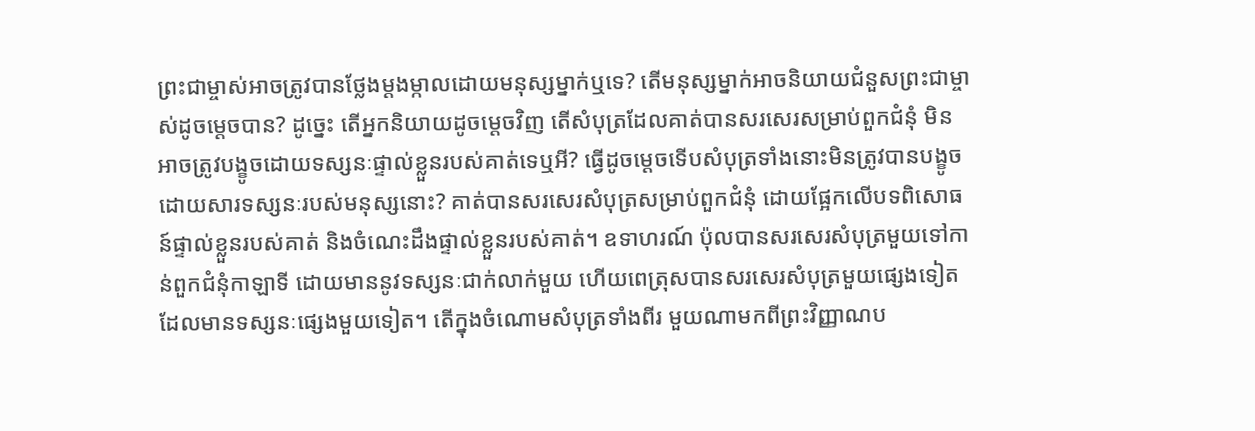ព្រះជាម្ចាស់អាចត្រូវបានថ្លែងម្តងម្កាលដោយមនុស្សម្នាក់ឬទេ? តើមនុស្សម្នាក់អាចនិយាយជំនួសព្រះជាម្ចាស់ដូចម្ដេចបាន? ដូច្នេះ តើអ្នកនិយាយដូចម្ដេចវិញ តើសំបុត្រដែលគាត់បានសរសេរសម្រាប់ពួកជំនុំ មិនអាចត្រូវបង្ខូចដោយទស្សនៈផ្ទាល់ខ្លួនរបស់គាត់ទេឬអី? ធ្វើដូចម្តេចទើបសំបុត្រទាំងនោះមិនត្រូវបានបង្ខូចដោយសារទស្សនៈរបស់មនុស្សនោះ? គាត់បានសរសេរសំបុត្រសម្រាប់ពួកជំនុំ ដោយផ្អែកលើបទពិសោធន៍ផ្ទាល់ខ្លួនរបស់គាត់ និងចំណេះដឹងផ្ទាល់ខ្លួនរបស់គាត់។ ឧទាហរណ៍ ប៉ុលបានសរសេរសំបុត្រមួយទៅកាន់ពួកជំនុំកាឡាទី ដោយមាននូវទស្សនៈជាក់លាក់មួយ ហើយពេត្រុសបានសរសេរសំបុត្រមួយផ្សេងទៀត ដែលមានទស្សនៈផ្សេងមួយទៀត។ តើក្នុងចំណោមសំបុត្រទាំងពីរ មួយណាមកពីព្រះវិញ្ញាណប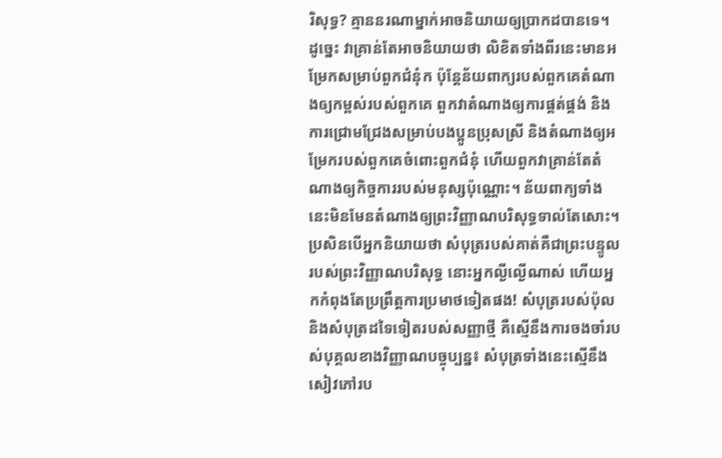រិសុទ្ធ? គ្មាននរណាម្នាក់អាចនិយាយឲ្យប្រាកដបានទេ។ ដូច្នេះ វាគ្រាន់តែអាចនិយាយថា លិខិតទាំងពីរនេះមានអម្រែកសម្រាប់ពួកជំនុំក ប៉ុន្តែន័យពាក្យរបស់ពួកគេតំណាងឲ្យកម្ពស់របស់ពួកគេ ពួកវាតំណាងឲ្យការផ្គត់ផ្គង់ និងការជ្រោមជ្រែងសម្រាប់បងប្អូនប្រុសស្រី និងតំណាងឲ្យអម្រែករបស់ពួកគេចំពោះពួកជំនុំ ហើយពួកវាគ្រាន់តែតំណាងឲ្យកិច្ចការរបស់មនុស្សប៉ុណ្ណោះ។ ន័យពាក្យទាំងនេះមិនមែនតំណាងឲ្យព្រះវិញ្ញាណបរិសុទ្ធទាល់តែសោះ។ ប្រសិនបើអ្នកនិយាយថា សំបុត្ររបស់គាត់គឺជាព្រះបន្ទូលរបស់ព្រះវិញ្ញាណបរិសុទ្ធ នោះអ្នកល្ងីល្ងើណាស់ ហើយអ្នកកំពុងតែប្រព្រឹត្តការប្រមាថទៀតផង! សំបុត្ររបស់ប៉ុល និងសំបុត្រដទៃទៀតរបស់សញ្ញាថ្មី គឺស្មើនឹងការចងចាំរបស់បុគ្គលខាងវិញ្ញាណបច្ចុប្បន្ន៖ សំបុត្រទាំងនេះស្មើនឹងសៀវភៅរប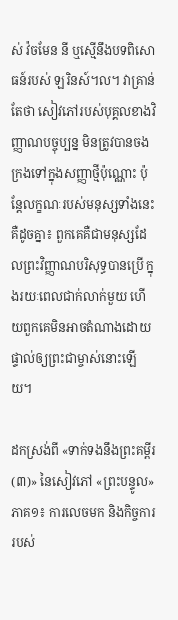ស់ វ៉ចមែន នី ឬស្មើនឹងបទពិសោធន៍របស់ ឡរិនស៍។ល។ វាគ្រាន់តែថា សៀវភៅរបស់បុគ្គលខាងវិញ្ញាណបច្ចុប្បន្ន មិនត្រូវបានចងក្រងទៅក្នុងសញ្ញាថ្មីប៉ុណ្ណោះ ប៉ុន្តែលក្ខណៈរបស់មនុស្សទាំងនេះគឺដូចគ្នា៖ ពួកគេគឺជាមនុស្សដែលព្រះវិញ្ញាណបរិសុទ្ធបានប្រើ ក្នុងរយៈពេលជាក់លាក់មួយ ហើយពួកគេមិនអាចតំណាងដោយផ្ទាល់ឲ្យព្រះជាម្ចាស់នោះឡើយ។

ដកស្រង់ពី «ទាក់ទងនឹងព្រះគម្ពីរ (៣)» នៃសៀវភៅ «ព្រះបន្ទូល» ភាគ១៖ ការលេចមក និងកិច្ចការរបស់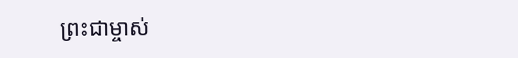ព្រះជាម្ចាស់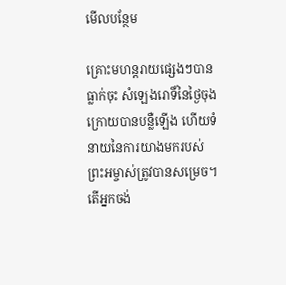មើលបន្ថែម

គ្រោះមហន្តរាយផ្សេងៗបានធ្លាក់ចុះ សំឡេងរោទិ៍នៃថ្ងៃចុងក្រោយបានបន្លឺឡើង ហើយទំនាយនៃការយាងមករបស់ព្រះអម្ចាស់ត្រូវបានសម្រេច។ តើអ្នកចង់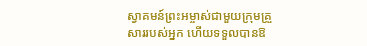ស្វាគមន៍ព្រះអម្ចាស់ជាមួយក្រុមគ្រួសាររបស់អ្នក ហើយទទួលបានឱ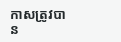កាសត្រូវបាន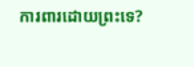ការពារដោយព្រះទេ?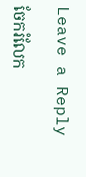Leave a Reply

ចែករំលែក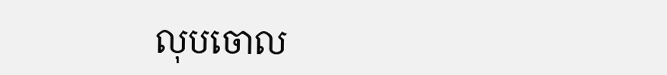លុបចោល